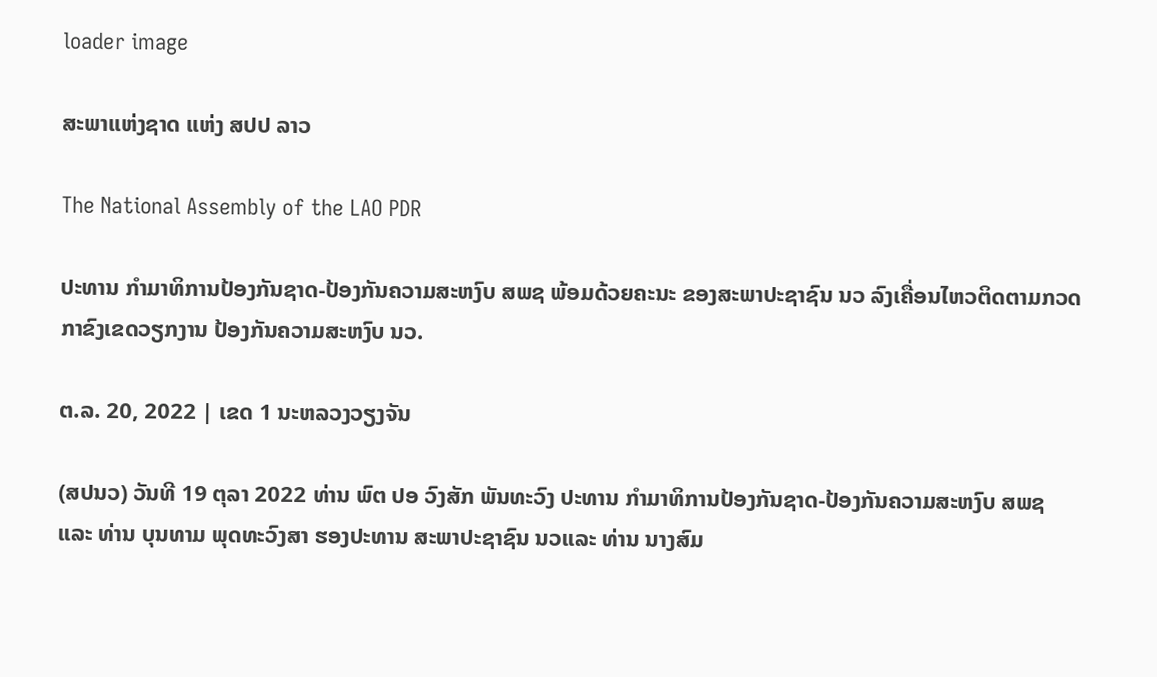loader image

ສະພາແຫ່ງຊາດ ແຫ່ງ ສປປ ລາວ

The National Assembly of the LAO PDR

ປະທານ ກຳມາທິການປ້ອງກັນຊາດ-ປ້ອງກັນຄວາມສະຫງົບ ສພຊ ພ້ອມດ້ວຍຄະນະ ຂອງສະພາປະຊາຊົນ ນວ ລົງເຄື່ອນໄຫວຕິດຕາມກວດກາຂົງເຂດວຽກງານ ປ້ອງກັນຄວາມສະຫງົບ ນວ.

ຕ.ລ. 20, 2022 | ເຂດ 1 ນະຫລວງວຽງຈັນ

(ສປນວ) ວັນທີ 19 ຕຸລາ 2022 ທ່ານ ພົຕ ປອ ວົງສັກ ພັນທະວົງ ປະທານ ກຳມາທິການປ້ອງກັນຊາດ-ປ້ອງກັນຄວາມສະຫງົບ ສພຊ ແລະ ທ່ານ ບຸນທາມ ພຸດທະວົງສາ ຮອງປະທານ ສະພາປະຊາຊົນ ນວແລະ ທ່ານ ນາງສົມ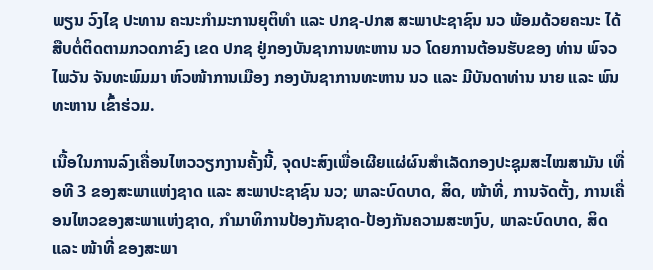ພຽນ ວົງໄຊ ປະທານ ຄະນະກຳມະການຍຸຕິທຳ ແລະ ປກຊ-ປກສ ສະພາປະຊາຊົນ ນວ ພ້ອມດ້ວຍຄະນະ ໄດ້ສືບຕໍ່ຕິດຕາມກວດກາຂົງ ເຂດ ປກຊ ຢູ່ກອງບັນຊາການທະຫານ ນວ ໂດຍການຕ້ອນຮັບຂອງ ທ່ານ ພົຈວ ໄພວັນ ຈັນທະພົມມາ ຫົວໜ້າການເມືອງ ກອງບັນຊາການທະຫານ ນວ ແລະ ມີບັນດາທ່ານ ນາຍ ແລະ ພົນທະຫານ ເຂົ້າຮ່ວມ.

ເນື້ອໃນການລົງເຄື່ອນໄຫວວຽກງານຄັ້ງນີ້, ຈຸດປະສົງເພື່ອເຜີຍແຜ່ຜົນສຳເລັດກອງປະຊຸມສະໄໝສາມັນ ເທື່ອທີ 3 ຂອງສະພາແຫ່ງຊາດ ແລະ ສະພາປະຊາຊົນ ນວ; ພາລະບົດບາດ, ສິດ, ໜ້າທີ່, ການຈັດຕັ້ງ, ການເຄື່ອນໄຫວຂອງສະພາແຫ່ງຊາດ, ກຳມາທິການປ້ອງກັນຊາດ-ປ້ອງກັນຄວາມສະຫງົບ, ພາລະບົດບາດ, ສິດ ແລະ ໜ້າທີ່ ຂອງສະພາ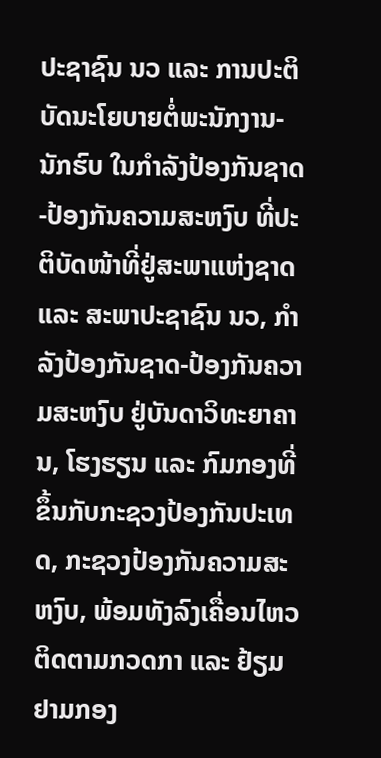ປະຊາຊົນ ນວ ແລະ ການປະຕິບັດນະໂຍບາຍຕໍ່ພະນັກງານ-ນັກຮົບ ໃນກຳລັງປ້ອງກັນຊາດ-ປ້ອງກັນຄວາມສະຫງົບ ທີ່ປະຕິບັດໜ້າທີ່ຢູ່ສະພາແຫ່ງຊາດ ແລະ ສະພາປະຊາຊົນ ນວ, ກຳລັງປ້ອງກັນຊາດ-ປ້ອງກັນຄວາມສະຫງົບ ຢູ່ບັນດາວິທະຍາຄານ, ໂຮງຮຽນ ແລະ ກົມກອງທີ່ຂຶ້ນກັບກະຊວງປ້ອງກັນປະເທດ, ກະຊວງປ້ອງກັນຄວາມສະຫງົບ, ພ້ອມທັງລົງເຄື່ອນໄຫວຕິດຕາມກວດກາ ແລະ ຢ້ຽມ ຢາມກອງ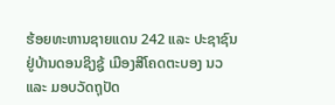ຮ້ອຍທະຫານຊາຍແດນ 242 ແລະ ປະຊາຊົນ ຢູ່ບ້ານດອນຊິງຊູ້ ເມືອງສີໂຄດຕະບອງ ນວ ແລະ ມອບວັດຖຸປັດ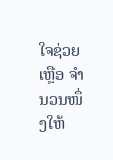ໃຈຊ່ວຍເຫຼືອ ຈຳນວນໜຶ່ງໃຫ້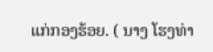ແກ່ກອງຮ້ອຍ. ( ນາງ ໂຮງທ່າ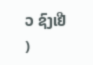ວ ຊົງເຢີ )